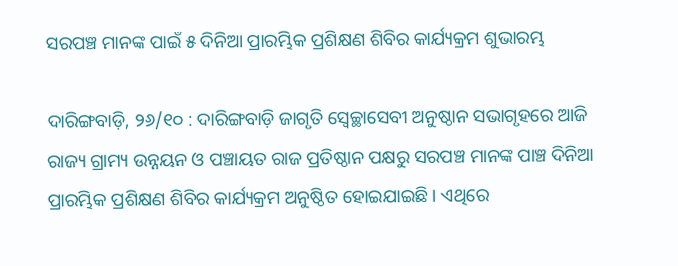ସରପଞ୍ଚ ମାନଙ୍କ ପାଇଁ ୫ ଦିନିଆ ପ୍ରାରମ୍ଭିକ ପ୍ରଶିକ୍ଷଣ ଶିବିର କାର୍ଯ୍ୟକ୍ରମ ଶୁଭାରମ୍ଭ

ଦାରିଙ୍ଗବାଡ଼ି, ୨୬/୧୦ : ଦାରିଙ୍ଗବାଡ଼ି ଜାଗୃତି ସ୍ବେଚ୍ଛାସେବୀ ଅନୁଷ୍ଠାନ ସଭାଗୃହରେ ଆଜି ରାଜ୍ୟ ଗ୍ରାମ୍ୟ ଉନ୍ନୟନ ଓ ପଞ୍ଚାୟତ ରାଜ ପ୍ରତିଷ୍ଠାନ ପକ୍ଷରୁ ସରପଞ୍ଚ ମାନଙ୍କ ପାଞ୍ଚ ଦିନିଆ ପ୍ରାରମ୍ଭିକ ପ୍ରଶିକ୍ଷଣ ଶିବିର କାର୍ଯ୍ୟକ୍ରମ ଅନୁଷ୍ଠିତ ହୋଇଯାଇଛି । ଏଥିରେ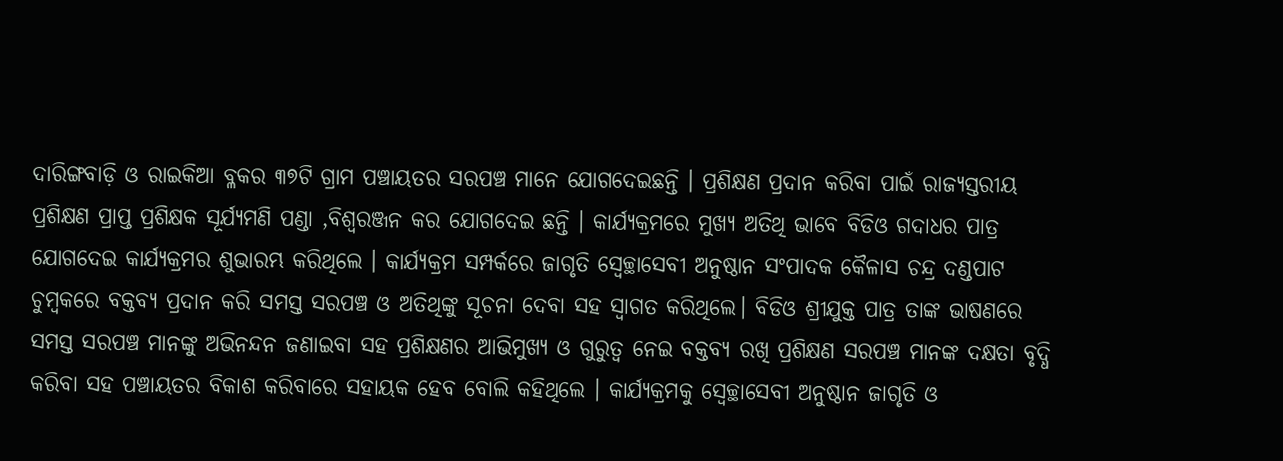ଦାରିଙ୍ଗବାଡ଼ି ଓ ରାଇକିଆ ବ୍ଳକର ୩୭ଟି ଗ୍ରାମ ପଞ୍ଚାୟତର ସରପଞ୍ଚ ମାନେ ଯୋଗଦେଇଛନ୍ତି । ପ୍ରଶିକ୍ଷଣ ପ୍ରଦାନ କରିବା ପାଇଁ ରାଜ୍ୟସ୍ତରୀୟ ପ୍ରଶିକ୍ଷଣ ପ୍ରାପ୍ତ ପ୍ରଶିକ୍ଷକ ସୂର୍ଯ୍ୟମଣି ପଣ୍ଡା ,ବିଶ୍ୱରଞ୍ଜନ କର ଯୋଗଦେଇ ଛନ୍ତି । କାର୍ଯ୍ୟକ୍ରମରେ ମୁଖ୍ୟ ଅତିଥି ଭାବେ ବିଡିଓ ଗଦାଧର ପାତ୍ର ଯୋଗଦେଇ କାର୍ଯ୍ୟକ୍ରମର ଶୁଭାରମ୍ଭ କରିଥିଲେ । କାର୍ଯ୍ୟକ୍ରମ ସମ୍ପର୍କରେ ଜାଗୃତି ସ୍ବେଚ୍ଛାସେବୀ ଅନୁଷ୍ଠାନ ସଂପାଦକ କୈଳାସ ଚନ୍ଦ୍ର ଦଣ୍ଡପାଟ ଚୁମ୍ବକରେ ବକ୍ତବ୍ୟ ପ୍ରଦାନ କରି ସମସ୍ତ ସରପଞ୍ଚ ଓ ଅତିଥିଙ୍କୁ ସୂଚନା ଦେବା ସହ ସ୍ୱାଗତ କରିଥିଲେ। ବିଡିଓ ଶ୍ରୀଯୁକ୍ତ ପାତ୍ର ତାଙ୍କ ଭାଷଣରେ ସମସ୍ତ ସରପଞ୍ଚ ମାନଙ୍କୁ ଅଭିନନ୍ଦନ ଜଣାଇବା ସହ ପ୍ରଶିକ୍ଷଣର ଆଭିମୁଖ୍ୟ ଓ ଗୁରୁତ୍ୱ ନେଇ ବକ୍ତବ୍ୟ ରଖି ପ୍ରଶିକ୍ଷଣ ସରପଞ୍ଚ ମାନଙ୍କ ଦକ୍ଷତା ବୃଦ୍ଧି କରିବା ସହ ପଞ୍ଚାୟତର ବିକାଶ କରିବାରେ ସହାୟକ ହେବ ବୋଲି କହିଥିଲେ । କାର୍ଯ୍ୟକ୍ରମକୁ ସ୍ବେଚ୍ଛାସେବୀ ଅନୁଷ୍ଠାନ ଜାଗୃତି ଓ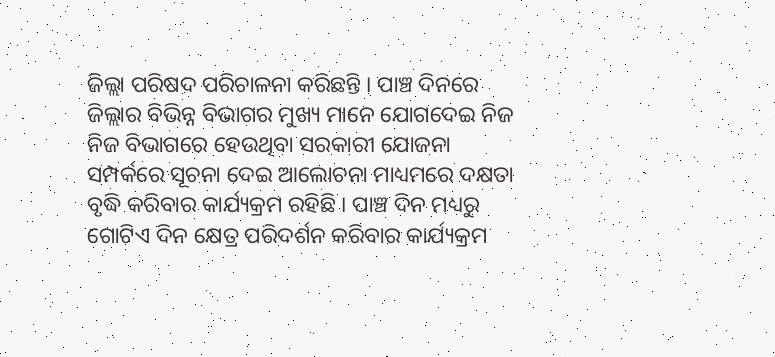ଜିଲ୍ଲା ପରିଷଦ ପରିଚାଳନା କରିଛନ୍ତି । ପାଞ୍ଚ ଦିନରେ ଜିଲ୍ଲାର ବିଭିନ୍ନ ବିଭାଗର ମୁଖ୍ୟ ମାନେ ଯୋଗଦେଇ ନିଜ ନିଜ ବିଭାଗରେ ହେଉଥିବା ସରକାରୀ ଯୋଜନା ସମ୍ପର୍କରେ ସୂଚନା ଦେଇ ଆଲୋଚନା ମାଧ୍ୟମରେ ଦକ୍ଷତା ବୃଦ୍ଧି କରିବାର କାର୍ଯ୍ୟକ୍ରମ ରହିଛି । ପାଞ୍ଚ ଦିନ ମଧ୍ୟରୁ ଗୋଟିଏ ଦିନ କ୍ଷେତ୍ର ପରିଦର୍ଶନ କରିବାର କାର୍ଯ୍ୟକ୍ରମ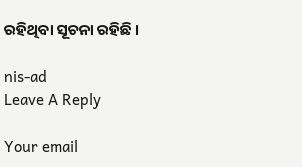ରହିଥିବା ସୂଚନା ରହିଛି ।

nis-ad
Leave A Reply

Your email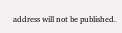address will not be published.